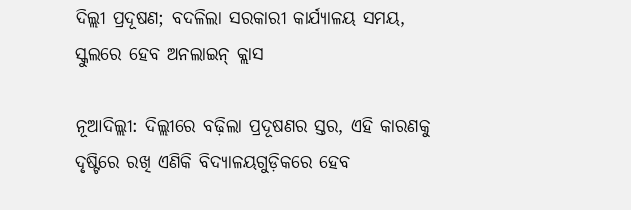ଦିଲ୍ଲୀ ପ୍ରଦୂଷଣ; ବଦଳିଲା ସରକାରୀ କାର୍ଯ୍ୟାଳୟ ସମୟ, ସ୍କୁଲରେ ହେବ ଅନଲାଇନ୍ କ୍ଲାସ

ନୂଆଦିଲ୍ଲୀ: ଦିଲ୍ଲୀରେ ବଢ଼ିଲା ପ୍ରଦୂଷଣର ସ୍ତର, ଏହି କାରଣକୁ ଦୃଷ୍ଟିରେ ରଖି ଏଣିକି ବିଦ୍ୟାଳୟଗୁଡ଼ିକରେ ହେବ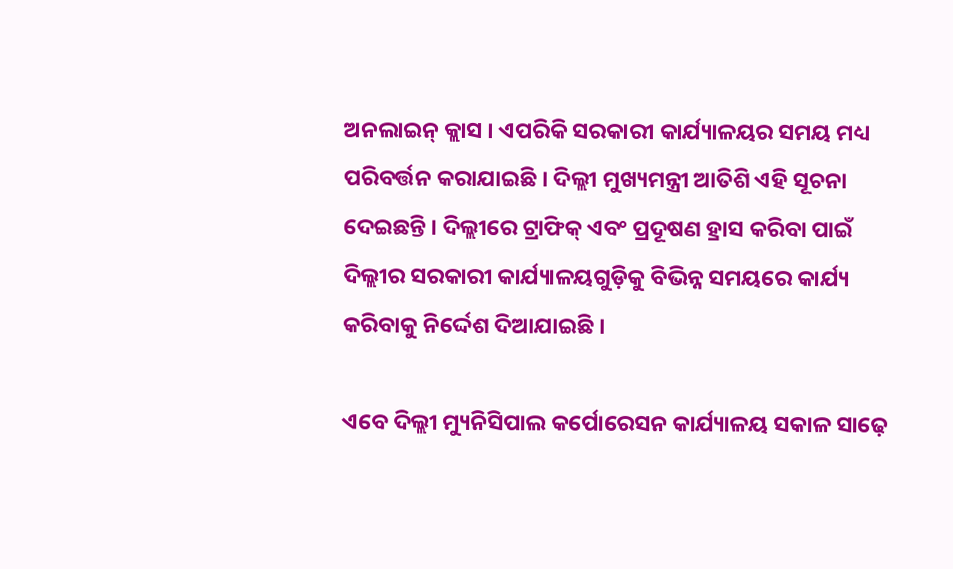ଅନଲାଇନ୍ କ୍ଲାସ । ଏପରିକି ସରକାରୀ କାର୍ଯ୍ୟାଳୟର ସମୟ ମଧ୍ୟ ପରିବର୍ତ୍ତନ କରାଯାଇଛି । ଦିଲ୍ଲୀ ମୁଖ୍ୟମନ୍ତ୍ରୀ ଆତିଶି ଏହି ସୂଚନା ଦେଇଛନ୍ତି । ଦିଲ୍ଲୀରେ ଟ୍ରାଫିକ୍ ଏବଂ ପ୍ରଦୂଷଣ ହ୍ରାସ କରିବା ପାଇଁ ଦିଲ୍ଲୀର ସରକାରୀ କାର୍ଯ୍ୟାଳୟଗୁଡ଼ିକୁ ବିଭିନ୍ନ ସମୟରେ କାର୍ଯ୍ୟ କରିବାକୁ ନିର୍ଦ୍ଦେଶ ଦିଆଯାଇଛି ।

ଏବେ ଦିଲ୍ଲୀ ମ୍ୟୁନିସିପାଲ କର୍ପୋରେସନ କାର୍ଯ୍ୟାଳୟ ସକାଳ ସାଢ଼େ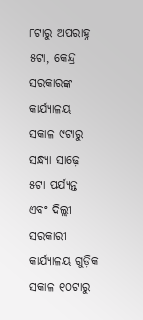୮ଟାରୁ ଅପରାହ୍ନ ୫ଟା, କେନ୍ଦ୍ର ସରକାରଙ୍କ କାର୍ଯ୍ୟାଳୟ ସକାଳ ୯ଟାରୁ ସନ୍ଧ୍ୟା ସାଢ଼େ ୫ଟା ପର୍ଯ୍ୟନ୍ତ ଏବଂ ଦିଲ୍ଲୀ ସରକାରୀ କାର୍ଯ୍ୟାଳୟ ଗୁଡ଼ିକ ସକାଳ ୧୦ଟାରୁ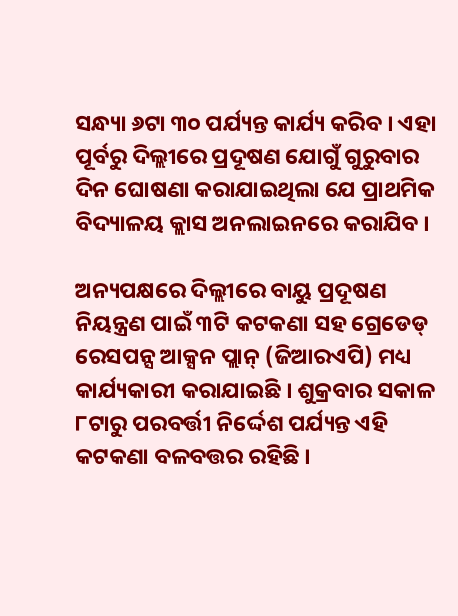ସନ୍ଧ୍ୟା ୬ଟା ୩୦ ପର୍ଯ୍ୟନ୍ତ କାର୍ଯ୍ୟ କରିବ । ଏହା ପୂର୍ବରୁ ଦିଲ୍ଲୀରେ ପ୍ରଦୂଷଣ ଯୋଗୁଁ ଗୁରୁବାର ଦିନ ଘୋଷଣା କରାଯାଇଥିଲା ଯେ ପ୍ରାଥମିକ ବିଦ୍ୟାଳୟ କ୍ଲାସ ଅନଲାଇନରେ କରାଯିବ ।

ଅନ୍ୟପକ୍ଷରେ ଦିଲ୍ଲୀରେ ବାୟୁ ପ୍ରଦୂଷଣ ନିୟନ୍ତ୍ରଣ ପାଇଁ ୩ଟି କଟକଣା ସହ ଗ୍ରେଡେଡ୍ ରେସପନ୍ସ ଆକ୍ସନ ପ୍ଲାନ୍ (ଜିଆରଏପି) ମଧ୍ୟ କାର୍ଯ୍ୟକାରୀ କରାଯାଇଛି । ଶୁକ୍ରବାର ସକାଳ ୮ଟାରୁ ପରବର୍ତ୍ତୀ ନିର୍ଦ୍ଦେଶ ପର୍ଯ୍ୟନ୍ତ ଏହି କଟକଣା ବଳବତ୍ତର ରହିଛି ।